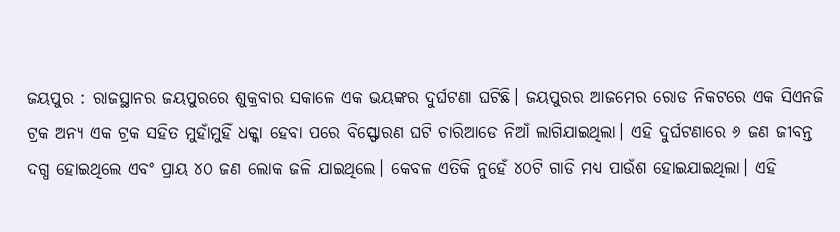ଜୟପୁର : ରାଜସ୍ଥାନର ଜୟପୁରରେ ଶୁକ୍ରବାର ସକାଳେ ଏକ ଭୟଙ୍କର ଦୁର୍ଘଟଣା ଘଟିଛି। ଜୟପୁରର ଆଜମେର ରୋଡ ନିକଟରେ ଏକ ସିଏନଜି ଟ୍ରକ ଅନ୍ୟ ଏକ ଟ୍ରକ ସହିତ ମୁହାଁମୁହିଁ ଧକ୍କା ହେବା ପରେ ବିସ୍ଫୋରଣ ଘଟି ଚାରିଆଡେ ନିଆଁ ଲାଗିଯାଇଥିଲା। ଏହି ଦୁର୍ଘଟଣାରେ ୬ ଜଣ ଜୀବନ୍ତ ଦଗ୍ଧ ହୋଇଥିଲେ ଏବଂ ପ୍ରାୟ ୪୦ ଜଣ ଲୋକ ଜଳି ଯାଇଥିଲେ। କେବଳ ଏତିକି ନୁହେଁ ୪୦ଟି ଗାଡି ମଧ୍ୟ ପାଉଁଶ ହୋଇଯାଇଥିଲା। ଏହି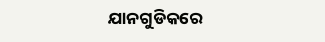ଯାନଗୁଡିକରେ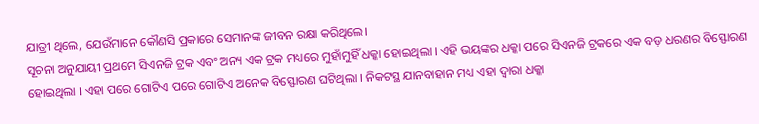ଯାତ୍ରୀ ଥିଲେ, ଯେଉଁମାନେ କୌଣସି ପ୍ରକାରେ ସେମାନଙ୍କ ଜୀବନ ରକ୍ଷା କରିଥିଲେ।
ସୂଚନା ଅନୁଯାୟୀ ପ୍ରଥମେ ସିଏନଜି ଟ୍ରକ ଏବଂ ଅନ୍ୟ ଏକ ଟ୍ରକ ମଧ୍ୟରେ ମୁହାଁମୁହିଁ ଧକ୍କା ହୋଇଥିଲା । ଏହି ଭୟଙ୍କର ଧକ୍କା ପରେ ସିଏନଜି ଟ୍ରକରେ ଏକ ବଡ଼ ଧରଣର ବିସ୍ଫୋରଣ ହୋଇଥିଲା । ଏହା ପରେ ଗୋଟିଏ ପରେ ଗୋଟିଏ ଅନେକ ବିସ୍ଫୋରଣ ଘଟିଥିଲା । ନିକଟସ୍ଥ ଯାନବାହାନ ମଧ୍ୟ ଏହା ଦ୍ୱାରା ଧକ୍କା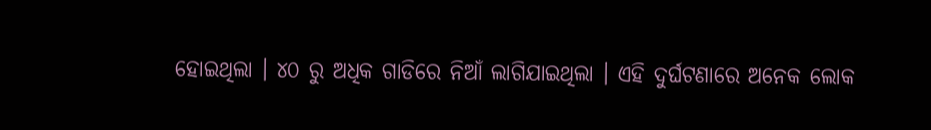ହୋଇଥିଲା । ୪୦ ରୁ ଅଧିକ ଗାଡିରେ ନିଆଁ ଲାଗିଯାଇଥିଲା । ଏହି ଦୁର୍ଘଟଣାରେ ଅନେକ ଲୋକ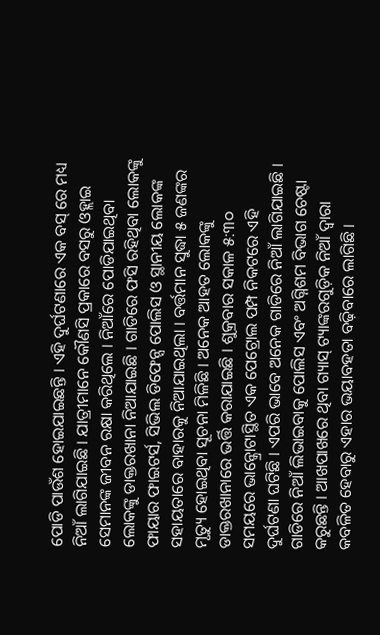ପୋଡି ପାଉଁଶ ହୋଇଯାଇଛନ୍ତି । ଏହି ଦୁର୍ଘଟଣାରେ ଏକ ବସ୍ ରେ ମଧ୍ୟ ନିଆଁ ଲାଗିଯାଇଛି । ଯାତ୍ରୀମାନେ କୌଣସି ପ୍ରକାରେ ବସରୁ ଓହ୍ଲାଇ ସେମାନଙ୍କ ଜୀବନ ରକ୍ଷା କରିଥିଲେ । ନିଆଁରେ ପୋଡିଯାଇଥିବା ଲୋକଙ୍କୁ ଡାକ୍ତରଖାନା ନିଆଯାଇଛି । ଗାଡିରେ ଫସି ରହିଥିବା ଲୋକଙ୍କୁ ଫାୟାର ଫାଇଟର୍ସ, ସିଭିଲ ଡିଫେନ୍ସ ପୋଲିସ ଓ ସ୍ଥାନୀୟ ଲୋକଙ୍କ ସହାୟତାରେ ବାହାରକୁ ନିଆଯାଇଥିଲା । ବର୍ତ୍ତମାନ ସୁଦ୍ଧା ୫ ଜଣଙ୍କର ମୃତ୍ୟୁ ହୋଇଥିବା ସୂଚନା ମିଳିଛି । ଅନେକ ଆହତ ଲୋକଙ୍କୁ ଡାକ୍ତରଖାନାରେ ଭର୍ତ୍ତି କରାଯାଇଛି । ଶୁକ୍ରବାର ସକାଳ ୫:୩୦ ସମୟରେ ଭାନ୍କ୍ରୋଟାସ୍ଥିତ ଏକ ପେଟ୍ରୋଲ ପମ୍ପ ନିକଟରେ ଏହି ଦୁର୍ଘଟଣା ଘଟିଛି । ଏପରି ଭାବେ ଅନେକ ଗାଡିରେ ନିଆଁ ଲାଗିଯାଇଛି । ଗାଡିରେ ନିଆଁ ଲିଭାଇବାକୁ ପୋଲିସ ଏବଂ ଅଗ୍ନିଶମ ବିଭାଗ ଚେଷ୍ଟା କରୁଛନ୍ତି । ଆଖପାଖରେ ଥିବା ଗ୍ୟାସ୍ ଟ୍ୟାଙ୍କରଗୁଡ଼ିକ ନିଆଁ ଦ୍ୱାରା କବଳିତ ହେବାରୁ ଏହାର ଭୟାବହତା ବଢ଼ିବାରେ ଲାଗିଛି ।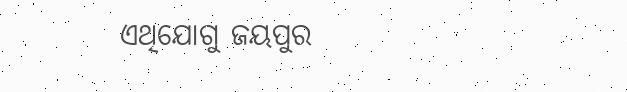ଏଥିଯୋଗୁ ଜୟପୁର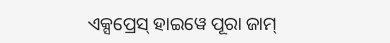ଏକ୍ସପ୍ରେସ୍ ହାଇୱେ ପୂରା ଜାମ୍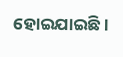ହୋଇଯାଇଛି ।